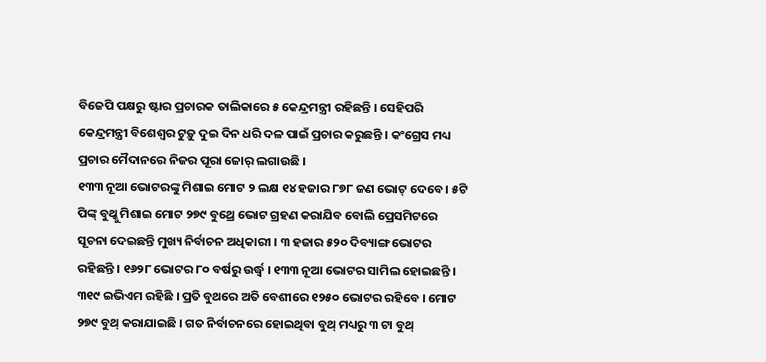ବିଜେପି ପକ୍ଷରୁ ଷ୍ଟାର ପ୍ରଚାରକ ତାଲିକାରେ ୫ କେନ୍ଦ୍ରମନ୍ତ୍ରୀ ରହିଛନ୍ତି । ସେହିପରି କେନ୍ଦ୍ରମନ୍ତ୍ରୀ ବିଶେଶ୍ୱର ଟୁଡ଼ୁ ଦୁଇ ଦିନ ଧରି ଦଳ ପାଇଁ ପ୍ରଚାର କରୁଛନ୍ତି । କଂଗ୍ରେସ ମଧ୍ୟ ପ୍ରଚାର ମୈଦାନରେ ନିଜର ପୂରା ଜୋର୍ ଲଗାଉଛି ।
୧୩୩ ନୂଆ ଭୋଟରଙ୍କୁ ମିଶାଇ ମୋଟ ୨ ଲକ୍ଷ ୧୪ ହଜାର ୮୭୮ ଜଣ ଭୋଟ୍ ଦେବେ । ୫ଟି ପିଙ୍କ୍ ବୁଥ୍କୁ ମିଶାଇ ମୋଟ ୨୭୯ ବୁଥ୍ରେ ଭୋଟ ଗ୍ରହଣ କରାଯିବ ବୋଲି ପ୍ରେସମିଟରେ ସୂଚନା ଦେଇଛନ୍ତି ମୁଖ୍ୟ ନିର୍ବାଚନ ଅଧିକାରୀ । ୩ ହଜାର ୫୨୦ ଦିବ୍ୟାଙ୍ଗ ଭୋଟର ରହିଛନ୍ତି । ୧୬୨୮ ଭୋଟର ୮୦ ବର୍ଷରୁ ଉର୍ଦ୍ଧ୍ୱ । ୧୩୩ ନୂଆ ଭୋଟର ସାମିଲ ହୋଇଛନ୍ତି । ୩୧୯ ଇଭିଏମ ରହିଛି । ପ୍ରତି ବୁଥରେ ଅତି ବେଶୀରେ ୧୨୫୦ ଭୋଟର ରହିବେ । ମୋଟ ୨୭୯ ବୁଥ୍ କରାଯାଇଛି । ଗତ ନିର୍ବାଚନରେ ହୋଇଥିବା ବୁଥ୍ ମଧ୍ୟରୁ ୩ ଟା ବୁଥ୍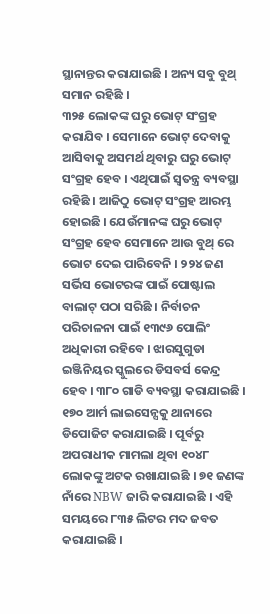ସ୍ଥାନାନ୍ତର କରାଯାଇଛି । ଅନ୍ୟ ସବୁ ବୁଥ୍ ସମାନ ରହିଛି ।
୩୨୫ ଲୋକଙ୍କ ଘରୁ ଭୋଟ୍ ସଂଗ୍ରହ କରାଯିବ । ସେମାନେ ଭୋଟ୍ ଦେବାକୁ ଆସିବାକୁ ଅସମର୍ଥ ଥିବାରୁ ଘରୁ ଭୋଟ୍ ସଂଗ୍ରହ ହେବ । ଏଥିପାଇଁ ସ୍ୱତନ୍ତ୍ର ବ୍ୟବସ୍ଥା ରହିଛି । ଆଜିଠୁ ଭୋଟ୍ ସଂଗ୍ରହ ଆରମ୍ଭ ହୋଇଛି । ଯେଉଁମାନଙ୍କ ଘରୁ ଭୋଟ୍ ସଂଗ୍ରହ ହେବ ସେମାନେ ଆଉ ବୁଥ୍ ରେ ଭୋଟ ଦେଇ ପାରିବେନି । ୨୨୪ ଜଣ ସର୍ଭିସ ଭୋଟରଙ୍କ ପାଇଁ ପୋଷ୍ଟାଲ ବାଲାଟ୍ ପଠା ସରିଛି । ନିର୍ବାଚନ ପରିଚାଳନା ପାଇଁ ୧୩୯୬ ପୋଲିଂ ଅଧିକାରୀ ରହିବେ । ଝାରସୁଗୁଡା ଇଞ୍ଜିନିୟର ସ୍କୁଲରେ ଡିସବର୍ସ କେନ୍ଦ୍ର ହେବ । ୩୮୦ ଗାଡି ବ୍ୟବସ୍ଥା କରାଯାଇଛି ।
୧୭୦ ଆର୍ମ ଲାଇସେନ୍ସକୁ ଥାନାରେ ଡିପୋଜିଟ କରାଯାଇଛି । ପୂର୍ବରୁ ଅପରାଧୀକ ମାମଲା ଥିବା ୧୦୪୮ ଲୋକଙ୍କୁ ଅଟକ ରଖାଯାଇଛି । ୭୧ ଜଣଙ୍କ ନାଁରେ NBW ଜାରି କରାଯାଇଛି । ଏହି ସମୟରେ ୮୩୫ ଲିଟର ମଦ ଜବତ କରାଯାଇଛି ।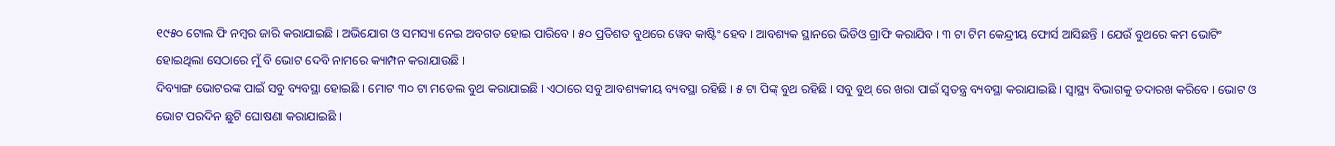୧୯୫୦ ଟୋଲ ଫି ନମ୍ବର ଜାରି କରାଯାଇଛି । ଅଭିଯୋଗ ଓ ସମସ୍ୟା ନେଇ ଅବଗତ ହୋଇ ପାରିବେ । ୫୦ ପ୍ରତିଶତ ବୁଥରେ ୱେବ କାଷ୍ଟିଂ ହେବ । ଆବଶ୍ୟକ ସ୍ଥାନରେ ଭିଡିଓ ଗ୍ରାଫି କରାଯିବ । ୩ ଟା ଟିମ କେନ୍ଦ୍ରୀୟ ଫୋର୍ସ ଆସିଛନ୍ତି । ଯେଉଁ ବୁଥରେ କମ ଭୋଟିଂ ହୋଇଥିଲା ସେଠାରେ ମୁଁ ବି ଭୋଟ ଦେବି ନାମରେ କ୍ୟାମ୍ପନ କରାଯାଉଛି ।
ଦିବ୍ୟାଙ୍ଗ ଭୋଟରଙ୍କ ପାଇଁ ସବୁ ବ୍ୟବସ୍ଥା ହୋଇଛି । ମୋଟ ୩୦ ଟା ମଡେଲ ବୁଥ କରାଯାଇଛି । ଏଠାରେ ସବୁ ଆବଶ୍ୟକୀୟ ବ୍ୟବସ୍ଥା ରହିଛି । ୫ ଟା ପିଙ୍କ୍ ବୁଥ ରହିଛି । ସବୁ ବୁଥ୍ ରେ ଖରା ପାଇଁ ସ୍ୱତନ୍ତ୍ର ବ୍ୟବସ୍ଥା କରାଯାଇଛି । ସ୍ୱାସ୍ଥ୍ୟ ବିଭାଗକୁ ତଦାରଖ କରିବେ । ଭୋଟ ଓ ଭୋଟ ପରଦିନ ଛୁଟି ଘୋଷଣା କରାଯାଇଛି ।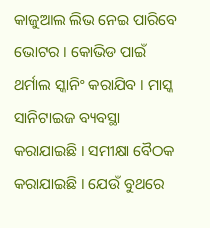କାଜୁଆଲ ଲିଭ ନେଇ ପାରିବେ ଭୋଟର । କୋଭିଡ ପାଇଁ ଥର୍ମାଲ ସ୍କାନିଂ କରାଯିବ । ମାସ୍କ ସାନିଟାଇଜ ବ୍ୟବସ୍ଥା କରାଯାଇଛି । ସମୀକ୍ଷା ବୈଠକ କରାଯାଇଛି । ଯେଉଁ ବୁଥରେ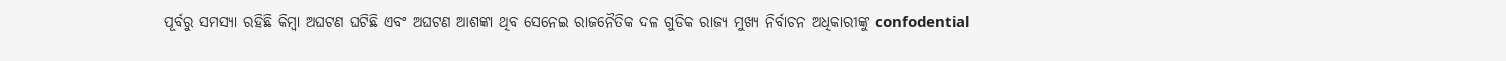ପୂର୍ବରୁ ସମସ୍ୟା ରହିଛି କିମ୍ବା ଅଘଟଣ ଘଟିଛି ଏବଂ ଅଘଟଣ ଆଶଙ୍କା ଥିବ ସେନେଇ ରାଜନୈତିକ ଦଳ ଗୁଡିକ ରାଜ୍ୟ ମୁଖ୍ୟ ନିର୍ବାଚନ ଅଧିକାରୀଙ୍କୁ confodential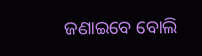ଜଣାଇବେ ବୋଲି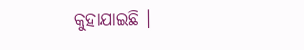କୁହାଯାଇଛି ।